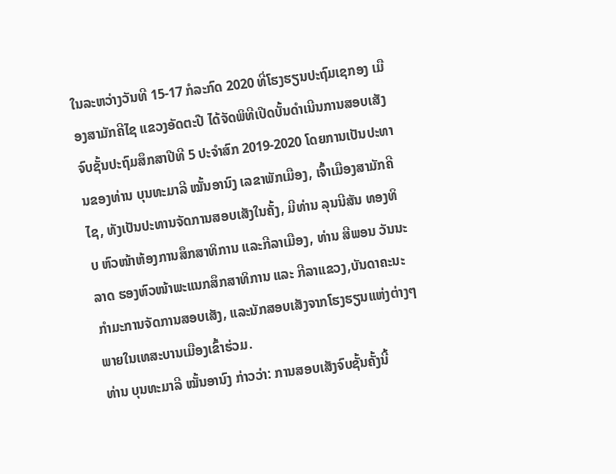ໃນລະຫວ່າງວັນທີ 15-17 ກໍລະກົດ 2020 ທີ່ໂຮງຮຽນປະຖົມເຊກອງ ເມືອງສາມັກຄີໄຊ ແຂວງອັດຕະປື ໄດ້ຈັດພິທີເປີດບັ້ນດຳເນີນການສອບເສັງຈົບຊັ້ນປະຖົມສຶກສາປີທີ 5 ປະຈຳສົກ 2019-2020 ໂດຍການເປັນປະທານຂອງທ່ານ ບຸນທະມາລີ ໝັ້ນອານົງ ເລຂາພັກເມືອງ, ເຈົ້າເມືອງສາມັກຄີໄຊ, ທັງເປັນປະທານຈັດການສອບເສັງໃນຄັ້ງ, ມີທ່ານ ລຸນນີສັນ ທອງທິບ ຫົວໜ້າຫ້ອງການສຶກສາທິການ ແລະກີລາເມືອງ, ທ່ານ ສີພອນ ວັນນະລາດ ຮອງຫົວໜ້າພະແນກສຶກສາທິການ ແລະ ກີລາແຂວງ,ບັນດາຄະນະກຳມະການຈັດການສອບເສັງ, ແລະນັກສອບເສັງຈາກໂຮງຮຽນແຫ່ງຕ່າງໆ ພາຍໃນເທສະບານເມືອງເຂົ້າຮ່ວມ.
ທ່ານ ບຸນທະມາລີ ໝັ້ນອານົງ ກ່າວວ່າ: ການສອບເສັງຈົບຊັ້ນຄັ້ງນີ້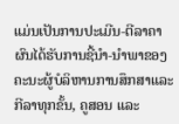ແມ່ນເປັນການປະເມີນ-ຕີລາຄາຜົນໄດ້ຮັບການຊີ້ນຳ-ນຳພາຂອງຄະນະຜູ້ບໍລິຫານການສຶກສາແລະກີລາທຸກຂັ້ນ, ຄູສອນ ແລະ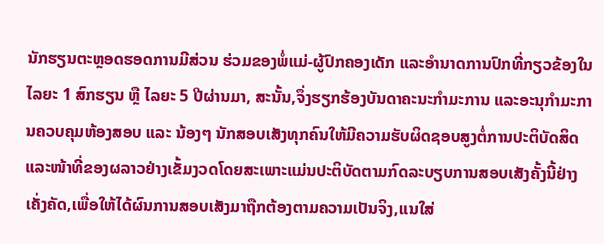ນັກຮຽນຕະຫຼອດຮອດການມີສ່ວນ ຮ່ວມຂອງພໍ່ແມ່-ຜູ້ປົກຄອງເດັກ ແລະອຳນາດການປົກທີ່ກຽວຂ້ອງໃນໄລຍະ 1 ສົກຮຽນ ຫຼື ໄລຍະ 5 ປີຜ່ານມາ, ສະນັ້ນ,ຈຶ່ງຮຽກຮ້ອງບັນດາຄະນະກຳມະການ ແລະອະນຸກໍາມະການຄວບຄຸມຫ້ອງສອບ ແລະ ນ້ອງໆ ນັກສອບເສັງທຸກຄົນໃຫ້ມີຄວາມຮັບຜິດຊອບສູງຕໍ່ການປະຕິບັດສິດ ແລະໜ້າທີ່ຂອງຜລາວຢ່າງເຂັ້ມງວດໂດຍສະເພາະແມ່ນປະຕິບັດຕາມກົດລະບຽບການສອບເສັງຄັ້ງນີ້ຢ່າງເຄັ່ງຄັດ,ເພື່ອໃຫ້ໄດ້ຜົນການສອບເສັງມາຖືກຕ້ອງຕາມຄວາມເປັນຈິງ,ແນໃສ່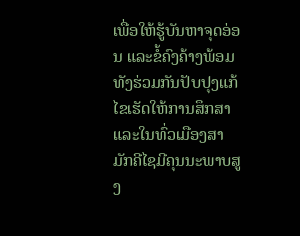ເພື່ອໃຫ້ຮູ້ບັນຫາຈຸດອ່ອນ ແລະຂໍ້ຄົງຄ້າງພ້ອມທັງຮ່ວມກັນປັບປຸງແກ້ໄຂເຮັດໃຫ້ການສຶກສາ ແລະໃນທົ່ວເມືອງສາມັກຄີໄຊມີຄຸນນະພາບສູງ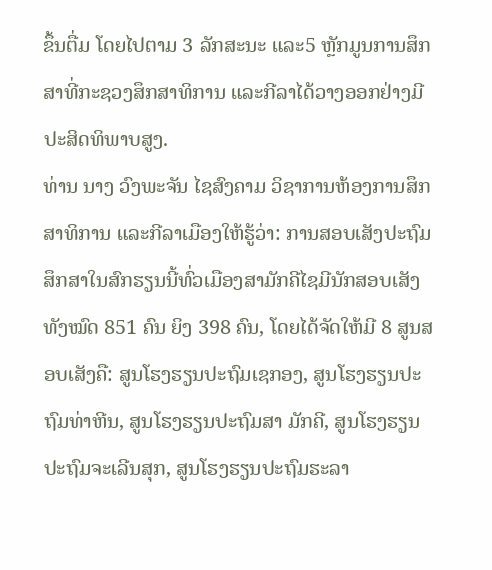ຂຶ້ນຕື່ມ ໂດຍໄປຕາມ 3 ລັກສະນະ ແລະ5 ຫຼັກມູນການສຶກສາທີ່ກະຊວງສຶກສາທິການ ແລະກີລາໄດ້ວາງອອກຢ່າງມີປະສິດທິພາບສູງ.
ທ່ານ ນາງ ວົງພະຈັນ ໄຊສົງຄາມ ວິຊາການຫ້ອງການສຶກສາທິການ ແລະກີລາເມືອງໃຫ້ຮູ້ວ່າ: ການສອບເສັງປະຖົມສຶກສາໃນສົກຮຽນນີ້ທົ່ວເມືອງສາມັກຄີໄຊມີນັກສອບເສັງທັງໝົດ 851 ຄົນ ຍິງ 398 ຄົນ, ໂດຍໄດ້ຈັດໃຫ້ມີ 8 ສູນສອບເສັງຄື: ສູນໂຮງຮຽນປະຖົມເຊກອງ, ສູນໂຮງຮຽນປະຖົມທ່າຫີນ, ສູນໂຮງຮຽນປະຖົມສາ ມັກຄີ, ສູນໂຮງຮຽນປະຖົມຈະເລີນສຸກ, ສູນໂຮງຮຽນປະຖົມຮະລາ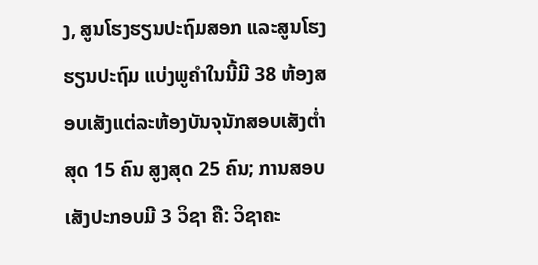ງ, ສູນໂຮງຮຽນປະຖົມສອກ ແລະສູນໂຮງຮຽນປະຖົມ ແບ່ງພູຄຳໃນນີ້ມີ 38 ຫ້ອງສອບເສັງແຕ່ລະຫ້ອງບັນຈຸນັກສອບເສັງຕໍ່າສຸດ 15 ຄົນ ສູງສຸດ 25 ຄົນ; ການສອບເສັງປະກອບມີ 3 ວິຊາ ຄື: ວິຊາຄະ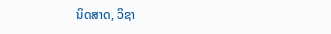ນິດສາດ, ວິຊາ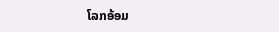ໂລກອ້ອມ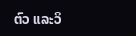ຕົວ ແລະວິ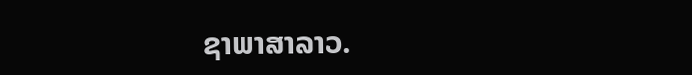ຊາພາສາລາວ.